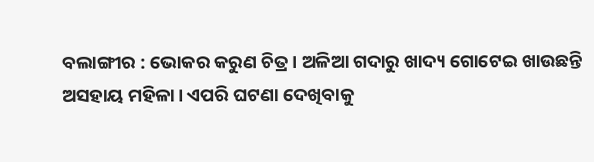ବଲାଙ୍ଗୀର : ଭୋକର କରୁଣ ଚିତ୍ର । ଅଳିଆ ଗଦାରୁ ଖାଦ୍ୟ ଗୋଟେଇ ଖାଉଛନ୍ତି ଅସହାୟ ମହିଳା। ଏପରି ଘଟଣା ଦେଖିବାକୁ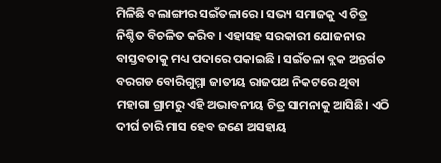ମିଳିଛି ବଲାଙ୍ଗୀର ସଇଁତଳାରେ । ସଭ୍ୟ ସମାଜକୁ ଏ ଚିତ୍ର ନିଶ୍ଚିତ ବିଚଳିତ କରିବ । ଏହାସହ ସରକାରୀ ଯୋଜନାର ବାସ୍ତବତାକୁ ମଧ୍ୟ ପଦାରେ ପକାଇଛି । ସଇଁତଳା ବ୍ଲକ ଅନ୍ତର୍ଗତ ବରଗଡ ବୋରିଗୁମ୍ମା ଜାତୀୟ ରାଜପଥ ନିକଟରେ ଥିବା ମହାଗା ଗ୍ରାମରୁ ଏହି ଅଭାବନୀୟ ଚିତ୍ର ସାମନାକୁ ଆସିଛି। ଏଠି ଦୀର୍ଘ ଚାରି ମାସ ହେବ ଜଣେ ଅସହାୟ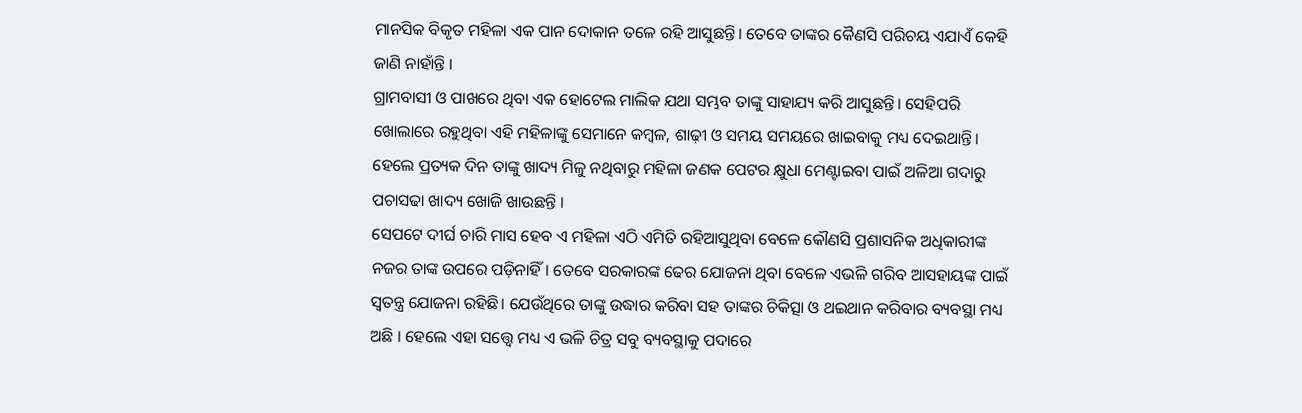ମାନସିକ ବିକୃତ ମହିଳା ଏକ ପାନ ଦୋକାନ ତଳେ ରହି ଆସୁଛନ୍ତି। ତେବେ ତାଙ୍କର କୈଣସି ପରିଚୟ ଏଯାଏଁ କେହି ଜାଣି ନାହାଁନ୍ତି ।
ଗ୍ରାମବାସୀ ଓ ପାଖରେ ଥିବା ଏକ ହୋଟେଲ ମାଲିକ ଯଥା ସମ୍ଭବ ତାଙ୍କୁ ସାହାଯ୍ୟ କରି ଆସୁଛନ୍ତି। ସେହିପରି ଖୋଲାରେ ରହୁଥିବା ଏହି ମହିଳାଙ୍କୁ ସେମାନେ କମ୍ବଳ, ଶାଢ଼ୀ ଓ ସମୟ ସମୟରେ ଖାଇବାକୁ ମଧ୍ୟ ଦେଇଥାନ୍ତି। ହେଲେ ପ୍ରତ୍ୟକ ଦିନ ତାଙ୍କୁ ଖାଦ୍ୟ ମିଳୁ ନଥିବାରୁ ମହିଳା ଜଣକ ପେଟର କ୍ଷୁଧା ମେଣ୍ଟାଇବା ପାଇଁ ଅଳିଆ ଗଦାରୁ ପଚାସଢା ଖାଦ୍ୟ ଖୋଜି ଖାଉଛନ୍ତି ।
ସେପଟେ ଦୀର୍ଘ ଚାରି ମାସ ହେବ ଏ ମହିଳା ଏଠି ଏମିତି ରହିଆସୁଥିବା ବେଳେ କୌଣସି ପ୍ରଶାସନିକ ଅଧିକାରୀଙ୍କ ନଜର ତାଙ୍କ ଉପରେ ପଡ଼ିନାହିଁ। ତେବେ ସରକାରଙ୍କ ଢେର ଯୋଜନା ଥିବା ବେଳେ ଏଭଳି ଗରିବ ଆସହାୟଙ୍କ ପାଇଁ ସ୍ବତନ୍ତ୍ର ଯୋଜନା ରହିଛି। ଯେଉଁଥିରେ ତାଙ୍କୁ ଉଦ୍ଧାର କରିବା ସହ ତାଙ୍କର ଚିକିତ୍ସା ଓ ଥଇଥାନ କରିବାର ବ୍ୟବସ୍ଥା ମଧ୍ୟ ଅଛି । ହେଲେ ଏହା ସତ୍ତ୍ୱେ ମଧ୍ୟ ଏ ଭଳି ଚିତ୍ର ସବୁ ବ୍ୟବସ୍ଥାକୁ ପଦାରେ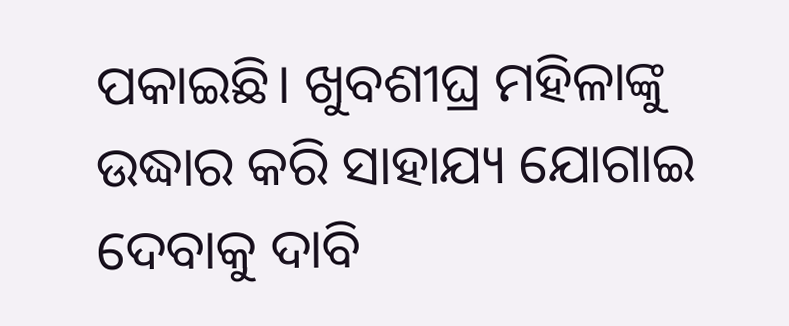ପକାଇଛି। ଖୁବଶୀଘ୍ର ମହିଳାଙ୍କୁ ଉଦ୍ଧାର କରି ସାହାଯ୍ୟ ଯୋଗାଇ ଦେବାକୁ ଦାବି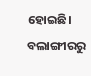ହୋଇଛି।
ବଲାଙ୍ଗୀରରୁ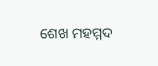ଶେଖ ମହମ୍ମଦ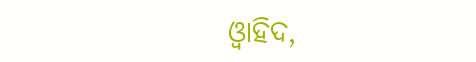ଓ୍ବାହିଦ,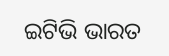ଇଟିଭି ଭାରତ